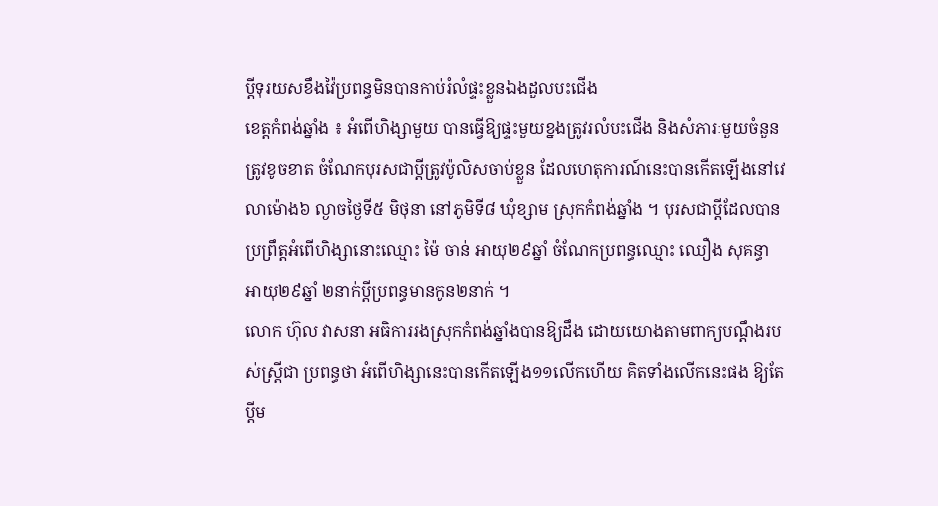ប្ដីទុរយសខឹងវ៉ៃប្រពន្ធមិនបានកាប់រំលំផ្ទះខ្លួនឯងដួលបះជើង
ខេត្ដកំពង់ឆ្នាំង ៖ អំពើហិង្សាមួយ បានធ្វើឱ្យផ្ទះមួយខ្នងត្រូវរលំបះជើង និងសំភារៈមួយចំនួនត្រូវខូចខាត ចំណែកបុរសជាប្ដីត្រូវប៉ូលិសចាប់ខ្លួន ដែលហេតុការណ៍នេះបានកើតឡើងនៅវេលាម៉ោង៦ ល្ងាចថ្ងៃទី៥ មិថុនា នៅភូមិទី៨ ឃុំខ្សាម ស្រុកកំពង់ឆ្នាំង ។ បុរសជាប្ដីដែលបានប្រព្រឹត្ដអំពើហិង្សានោះឈ្មោះ ម៉ៃ ចាន់ អាយុ២៩ឆ្នាំ ចំណែកប្រពន្ធឈ្មោះ ឈឿង សុគន្ធា អាយុ២៩ឆ្នាំ ២នាក់ប្ដីប្រពន្ធមានកូន២នាក់ ។
លោក ហ៊ុល វាសនា អធិការរងស្រុកកំពង់ឆ្នាំងបានឱ្យដឹង ដោយយោងតាមពាក្យបណ្ដឹងរបស់ស្ដ្រីជា ប្រពន្ធថា អំពើហិង្សានេះបានកើតឡើង១១លើកហើយ គិតទាំងលើកនេះផង ឱ្យតែប្ដីម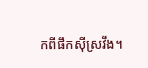កពីផឹកស៊ីស្រវឹង។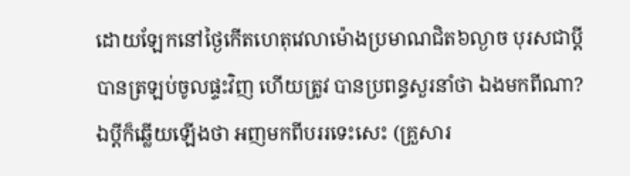ដោយឡែកនៅថ្ងៃកើតហេតុវេលាម៉ោងប្រមាណជិត៦ល្ងាច បុរសជាប្ដីបានត្រឡប់ចូលផ្ទះវិញ ហើយត្រូវ បានប្រពន្ធសួរនាំថា ឯងមកពីណា? ឯប្ដីក៏ឆ្លើយឡើងថា អញមកពីបររទេះសេះ (គ្រួសារ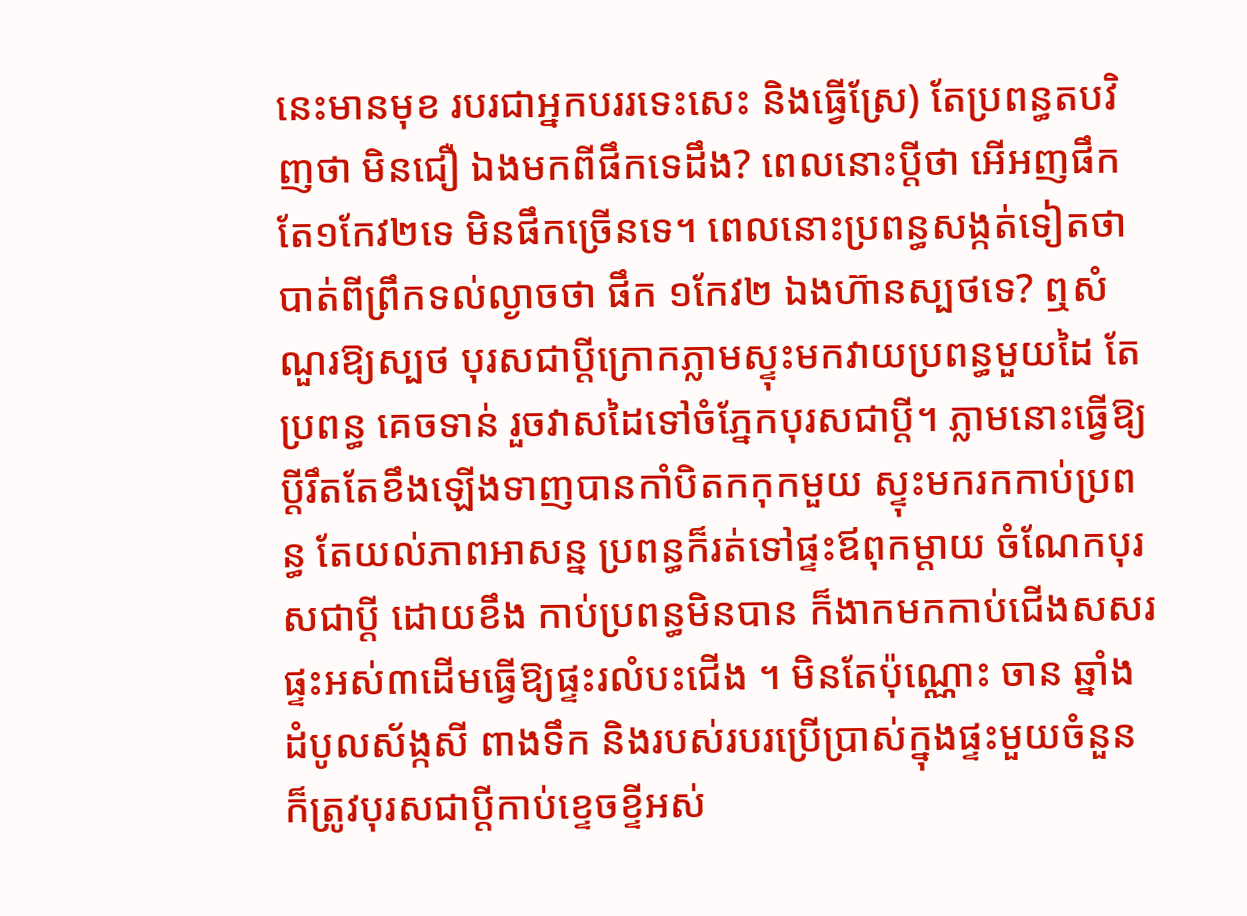នេះមានមុខ របរជាអ្នកបររទេះសេះ និងធ្វើស្រែ) តែប្រពន្ធតបវិញថា មិនជឿ ឯងមកពីផឹកទេដឹង? ពេលនោះប្ដីថា អើអញផឹកតែ១កែវ២ទេ មិនផឹកច្រើនទេ។ ពេលនោះប្រពន្ធសង្កត់ទៀតថា បាត់ពីព្រឹកទល់ល្ងាចថា ផឹក ១កែវ២ ឯងហ៊ានស្បថទេ? ឮសំណួរឱ្យស្បថ បុរសជាប្ដីក្រោកភ្លាមស្ទុះមកវាយប្រពន្ធមួយដៃ តែប្រពន្ធ គេចទាន់ រួចវាសដៃទៅចំភ្នែកបុរសជាប្ដី។ ភ្លាមនោះធ្វើឱ្យប្ដីរឹតតែខឹងឡើងទាញបានកាំបិតកកុកមួយ ស្ទុះមករកកាប់ប្រពន្ធ តែយល់ភាពអាសន្ន ប្រពន្ធក៏រត់ទៅផ្ទះឪពុកម្ដាយ ចំណែកបុរសជាប្ដី ដោយខឹង កាប់ប្រពន្ធមិនបាន ក៏ងាកមកកាប់ជើងសសរផ្ទះអស់៣ដើមធ្វើឱ្យផ្ទះរលំបះជើង ។ មិនតែប៉ុណ្ណោះ ចាន ឆ្នាំង ដំបូលស័ង្កសី ពាងទឹក និងរបស់របរប្រើប្រាស់ក្នុងផ្ទះមួយចំនួនក៏ត្រូវបុរសជាប្ដីកាប់ខ្ទេចខ្ទីអស់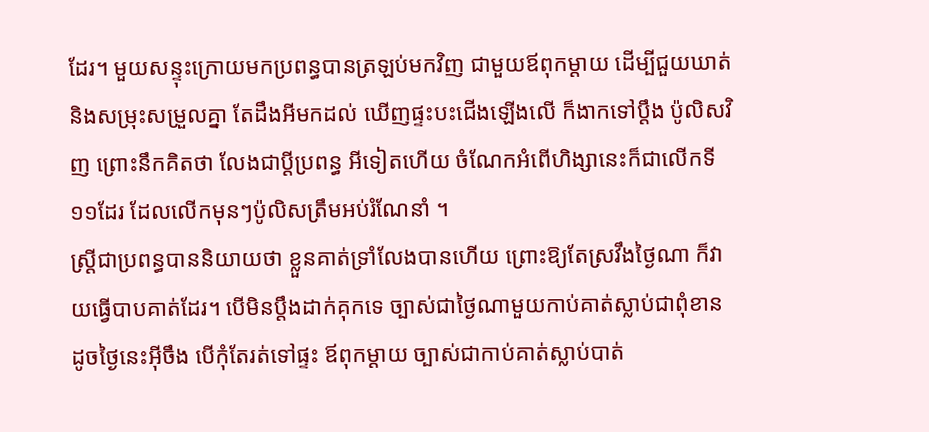ដែរ។ មួយសន្ទុះក្រោយមកប្រពន្ធបានត្រឡប់មកវិញ ជាមួយឪពុកម្ដាយ ដើម្បីជួយឃាត់ និងសម្រុះសម្រួលគ្នា តែដឹងអីមកដល់ ឃើញផ្ទះបះជើងឡើងលើ ក៏ងាកទៅប្ដឹង ប៉ូលិសវិញ ព្រោះនឹកគិតថា លែងជាប្ដីប្រពន្ធ អីទៀតហើយ ចំណែកអំពើហិង្សានេះក៏ជាលើកទី១១ដែរ ដែលលើកមុនៗប៉ូលិសត្រឹមអប់រំណែនាំ ។
ស្ដ្រីជាប្រពន្ធបាននិយាយថា ខ្លួនគាត់ទ្រាំលែងបានហើយ ព្រោះឱ្យតែស្រវឹងថ្ងៃណា ក៏វាយធ្វើបាបគាត់ដែរ។ បើមិនប្ដឹងដាក់គុកទេ ច្បាស់ជាថ្ងៃណាមួយកាប់គាត់ស្លាប់ជាពុំខាន ដូចថ្ងៃនេះអ៊ីចឹង បើកុំតែរត់ទៅផ្ទះ ឪពុកម្ដាយ ច្បាស់ជាកាប់គាត់ស្លាប់បាត់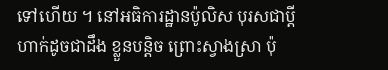ទៅហើយ ។ នៅអធិការដ្ឋានប៉ូលិស បុរសជាប្ដីហាក់ដូចជាដឹង ខ្លួនបន្ដិច ព្រោះស្វាងស្រា ប៉ុ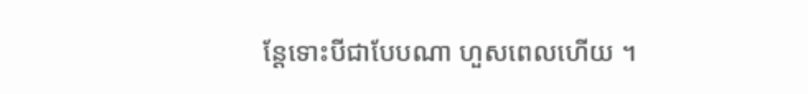ន្ដែទោះបីជាបែបណា ហួសពេលហើយ ។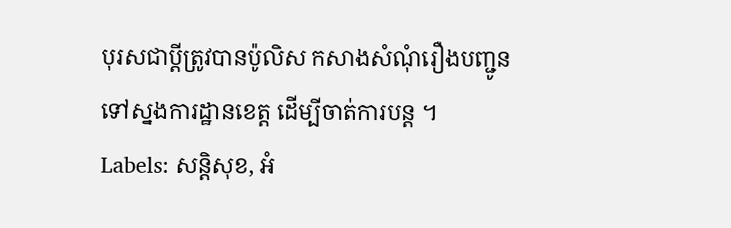បុរសជាប្ដីត្រូវបានប៉ូលិស កសាងសំណុំរឿងបញ្ជូនទៅស្នងការដ្ឋានខេត្ដ ដើម្បីចាត់ការបន្ដ ។
Labels: សន្តិសុខ, អំ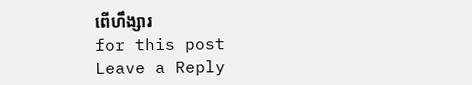ពើហឹង្សារ
for this post
Leave a Reply